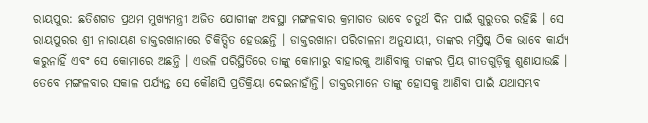ରାୟପୁର: ଛତିଶଗଡ ପ୍ରଥମ ମୁଖ୍ୟମନ୍ତ୍ରୀ ଅଜିତ ଯୋଗୀଙ୍କ ଅବସ୍ଥା ମଙ୍ଗଳବାର କ୍ରମାଗତ ଭାବେ ଚତୁର୍ଥ ଦିନ ପାଇଁ ଗୁରୁତର ରହିଛି । ସେ ରାୟପୁରର ଶ୍ରୀ ନାରାୟଣ ଡାକ୍ତରଖାନାରେ ଚିକିତ୍ସିତ ହେଉଛନ୍ତି । ଡାକ୍ତରଖାନା ପରିଚାଳନା ଅନୁଯାୟୀ, ତାଙ୍କର ମସ୍ତିଷ୍କ ଠିକ ଭାବେ କାର୍ଯ୍ୟ କରୁନାହିଁ ଏବଂ ସେ କୋମାରେ ଅଛନ୍ତି । ଏଭଳି ପରିସ୍ଥିତିରେ ତାଙ୍କୁ କୋମାରୁ ବାହାରକୁ ଆଣିବାକୁ ତାଙ୍କର ପ୍ରିୟ ଗୀତଗୁଡ଼ିକୁ ଶୁଣାଯାଉଛି । ତେବେ ମଙ୍ଗଳବାର ସକାଳ ପର୍ଯ୍ୟନ୍ତ ସେ କୌଣସି ପ୍ରତିକ୍ରିୟା ଦେଇନାହାଁନ୍ତି। ଡାକ୍ତରମାନେ ତାଙ୍କୁ ହୋସକୁ ଆଣିବା ପାଇଁ ଯଥାସମ୍ଭବ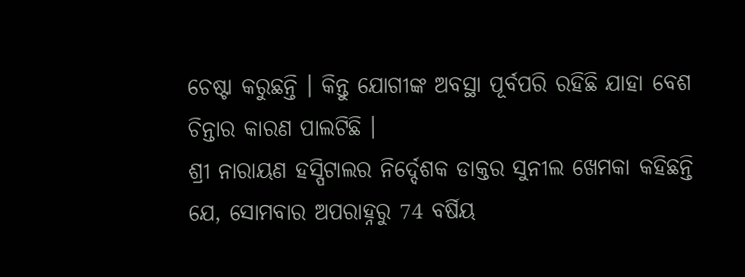ଚେଷ୍ଟା କରୁଛନ୍ତି । କିନ୍ତୁ ଯୋଗୀଙ୍କ ଅବସ୍ଥା ପୂର୍ବପରି ରହିଛି ଯାହା ବେଶ ଚିନ୍ତାର କାରଣ ପାଲଟିଛି ।
ଶ୍ରୀ ନାରାୟଣ ହସ୍ପିଟାଲର ନିର୍ଦ୍ଦେଶକ ଡାକ୍ତର ସୁନୀଲ ଖେମକା କହିଛନ୍ତି ଯେ, ସୋମବାର ଅପରାହ୍ନରୁ 74 ବର୍ଷିୟ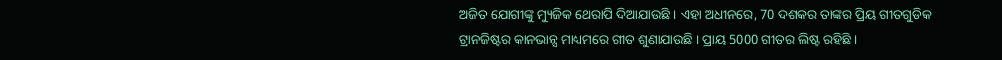ଅଜିତ ଯୋଗୀଙ୍କୁ ମ୍ୟୁଜିକ ଥେରାପି ଦିଆଯାଉଛି । ଏହା ଅଧୀନରେ, 70 ଦଶକର ତାଙ୍କର ପ୍ରିୟ ଗୀତଗୁଡିକ ଟ୍ରାନଜିଷ୍ଟର କାନଭାନ୍ସ ମାଧ୍ୟମରେ ଗୀତ ଶୁଣାଯାଉଛି । ପ୍ରାୟ 5000 ଗୀତର ଲିଷ୍ଟ ରହିଛି ।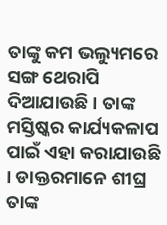ତାଙ୍କୁ କମ ଭଲ୍ୟୁମରେ ସଙ୍ଗ ଥେରାପି ଦିଆଯାଉଛି । ତାଙ୍କ ମସ୍ତିଷ୍କର କାର୍ଯ୍ୟକଳାପ ପାଇଁ ଏହା କରାଯାଉଛି । ଡାକ୍ତରମାନେ ଶୀଘ୍ର ତାଙ୍କ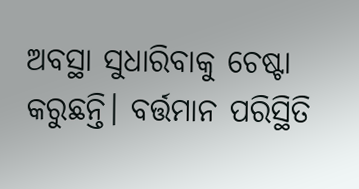ଅବସ୍ଥା ସୁଧାରିବାକୁ ଚେଷ୍ଟା କରୁଛନ୍ତି। ବର୍ତ୍ତମାନ ପରିସ୍ଥିତି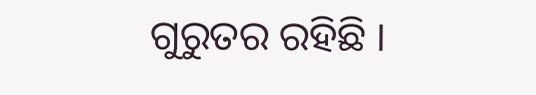ଗୁରୁତର ରହିଛି ।